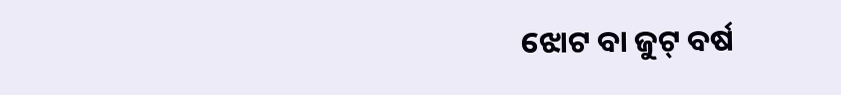ଝୋଟ ବା ଜୁଟ୍ ବର୍ଷ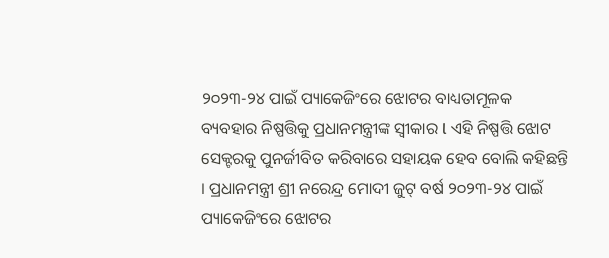୨୦୨୩-୨୪ ପାଇଁ ପ୍ୟାକେଜିଂରେ ଝୋଟର ବାଧ୍ୟତାମୂଳକ ବ୍ୟବହାର ନିଷ୍ପତ୍ତିକୁ ପ୍ରଧାନମନ୍ତ୍ରୀଙ୍କ ସ୍ୱୀକାର l ଏହି ନିଷ୍ପତ୍ତି ଝୋଟ ସେକ୍ଟରକୁ ପୁନର୍ଜୀବିତ କରିବାରେ ସହାୟକ ହେବ ବୋଲି କହିଛନ୍ତି । ପ୍ରଧାନମନ୍ତ୍ରୀ ଶ୍ରୀ ନରେନ୍ଦ୍ର ମୋଦୀ ଜୁଟ୍ ବର୍ଷ ୨୦୨୩-୨୪ ପାଇଁ ପ୍ୟାକେଜିଂରେ ଝୋଟର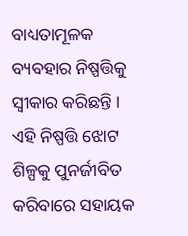ବାଧ୍ୟତାମୂଳକ ବ୍ୟବହାର ନିଷ୍ପତ୍ତିକୁ ସ୍ୱୀକାର କରିଛନ୍ତି । ଏହି ନିଷ୍ପତ୍ତି ଝୋଟ ଶିଳ୍ପକୁ ପୁନର୍ଜୀବିତ କରିବାରେ ସହାୟକ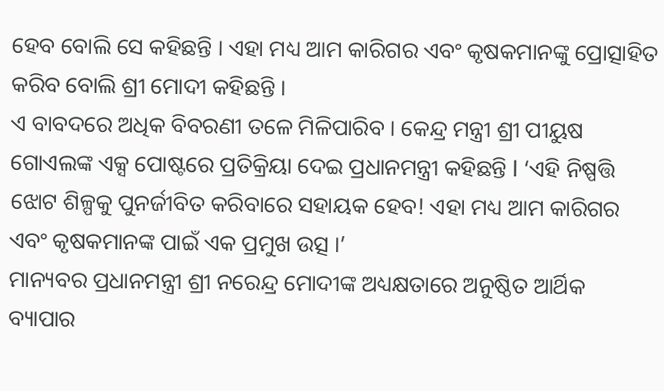ହେବ ବୋଲି ସେ କହିଛନ୍ତି । ଏହା ମଧ୍ୟ ଆମ କାରିଗର ଏବଂ କୃଷକମାନଙ୍କୁ ପ୍ରୋତ୍ସାହିତ କରିବ ବୋଲି ଶ୍ରୀ ମୋଦୀ କହିଛନ୍ତି ।
ଏ ବାବଦରେ ଅଧିକ ବିବରଣୀ ତଳେ ମିଳିପାରିବ । କେନ୍ଦ୍ର ମନ୍ତ୍ରୀ ଶ୍ରୀ ପୀୟୁଷ ଗୋଏଲଙ୍କ ଏକ୍ସ ପୋଷ୍ଟରେ ପ୍ରତିକ୍ରିୟା ଦେଇ ପ୍ରଧାନମନ୍ତ୍ରୀ କହିଛନ୍ତି l ‘ଏହି ନିଷ୍ପତ୍ତି ଝୋଟ ଶିଳ୍ପକୁ ପୁନର୍ଜୀବିତ କରିବାରେ ସହାୟକ ହେବ! ଏହା ମଧ୍ୟ ଆମ କାରିଗର ଏବଂ କୃଷକମାନଙ୍କ ପାଇଁ ଏକ ପ୍ରମୁଖ ଉତ୍ସ ।’
ମାନ୍ୟବର ପ୍ରଧାନମନ୍ତ୍ରୀ ଶ୍ରୀ ନରେନ୍ଦ୍ର ମୋଦୀଙ୍କ ଅଧ୍ୟକ୍ଷତାରେ ଅନୁଷ୍ଠିତ ଆର୍ଥିକ ବ୍ୟାପାର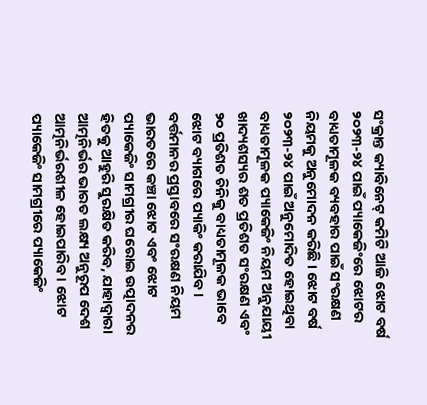ସଂକ୍ରାନ୍ତ କ୍ୟାବିନେଟ୍ କମିଟି ଆଜି ଝୋଟ ବର୍ଷ ୨୦୨୩-୨୪ ପାଇଁ ପ୍ୟାକେଜିଂରେ ଝୋଟର ବାଧ୍ୟତାମୂଳକ ବ୍ୟବହାର ପାଇଁ ସଂରକ୍ଷଣ ନିୟମକୁ ଅନୁମୋଦନ କରିଛି । ଝୋଟ ବର୍ଷ ୨୦୨୩-୨୪ ପାଇଁ ଅନୁମୋଦିତ ହୋଇଥିବା ବାଧ୍ୟତାମୂଳକ ପ୍ୟାକେଜିଂ ନିୟମ ଅନୁଯାୟୀ ଖାଦ୍ୟଶସ୍ୟର ଶତ ପ୍ରତିଶତ ସଂରକ୍ଷଣ ଏବଂ ୨୦ ପ୍ରତିଶତ ଚିନିକୁ ବାଧ୍ୟତାମୂଳକ ଭାବେ ଝୋଟ ବ୍ୟାଗରେ ପ୍ୟାକିଂ କରାଯିବ ।
ବର୍ତ୍ତମାନର ପ୍ରସ୍ତାବରେ ସଂରକ୍ଷଣ ନିୟମ ଭାରତରେ କଞ୍ଚା ଝୋଟ ଏବଂ ଝୋଟ ପ୍ୟାକେଜିଂ ସାମଗ୍ରୀର ଘରୋଇ ଉତ୍ପାଦନର ହିତକୁ ଆହୁରି ସୁରକ୍ଷିତ କରିବ, ଯାହାଦ୍ୱାରା ଆତ୍ମନିର୍ଭର ଭାରତ ଲକ୍ଷ୍ୟ ଅନୁରୂପ ଦେଶ ଆତ୍ମନିର୍ଭରଶୀଳ ହୋଇପାରିବ । ଝୋଟ ପ୍ୟାକେଜିଂ ସାମଗ୍ରୀରେ ପ୍ୟାକେଜିଂ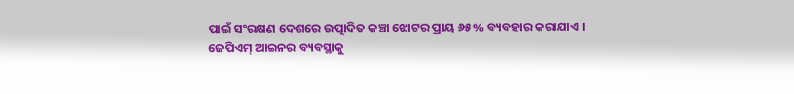ପାଇଁ ସଂରକ୍ଷଣ ଦେଶରେ ଉତ୍ପାଦିତ କଞ୍ଚା ଝୋଟର ପ୍ରାୟ ୬୫% ବ୍ୟବହାର କରାଯାଏ ।
ଜେପିଏମ୍ ଆଇନର ବ୍ୟବସ୍ଥାକୁ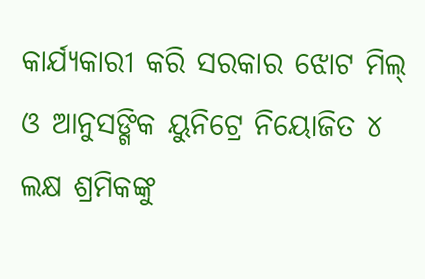କାର୍ଯ୍ୟକାରୀ କରି ସରକାର ଝୋଟ ମିଲ୍ ଓ ଆନୁସଙ୍ଗିକ ୟୁନିଟ୍ରେ ନିୟୋଜିତ ୪ ଲକ୍ଷ ଶ୍ରମିକଙ୍କୁ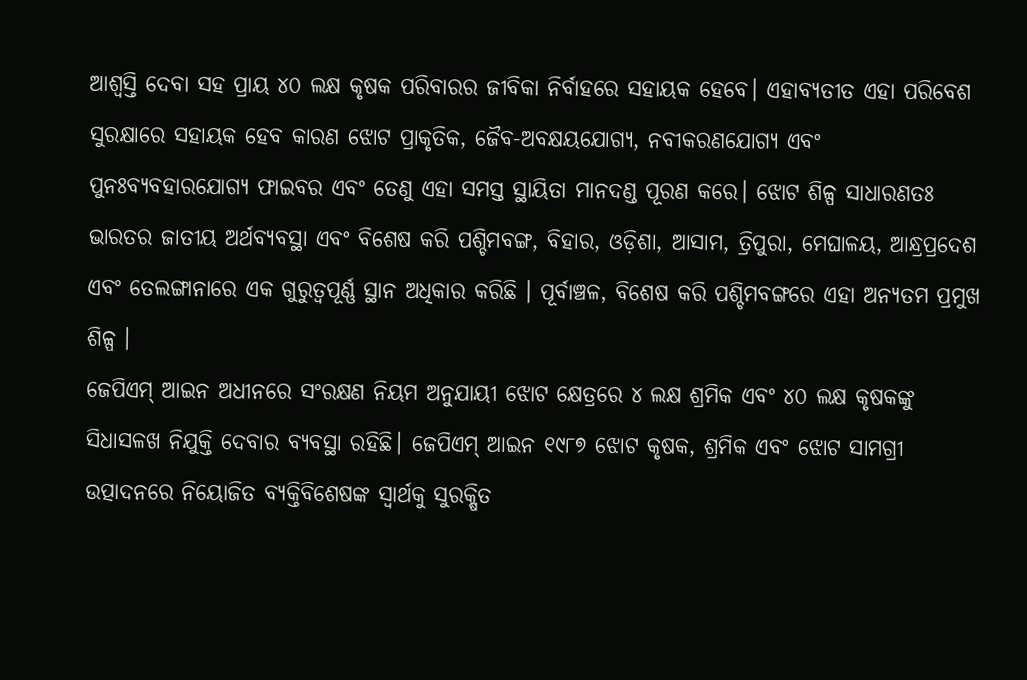ଆଶ୍ୱସ୍ତି ଦେବା ସହ ପ୍ରାୟ ୪୦ ଲକ୍ଷ କୃଷକ ପରିବାରର ଜୀବିକା ନିର୍ବାହରେ ସହାୟକ ହେବେ। ଏହାବ୍ୟତୀତ ଏହା ପରିବେଶ ସୁରକ୍ଷାରେ ସହାୟକ ହେବ କାରଣ ଝୋଟ ପ୍ରାକୃତିକ, ଜୈବ-ଅବକ୍ଷୟଯୋଗ୍ୟ, ନବୀକରଣଯୋଗ୍ୟ ଏବଂ ପୁନଃବ୍ୟବହାରଯୋଗ୍ୟ ଫାଇବର ଏବଂ ତେଣୁ ଏହା ସମସ୍ତ ସ୍ଥାୟିତା ମାନଦଣ୍ଡ ପୂରଣ କରେ। ଝୋଟ ଶିଳ୍ପ ସାଧାରଣତଃ ଭାରତର ଜାତୀୟ ଅର୍ଥବ୍ୟବସ୍ଥା ଏବଂ ବିଶେଷ କରି ପଶ୍ଚିମବଙ୍ଗ, ବିହାର, ଓଡ଼ିଶା, ଆସାମ, ତ୍ରିପୁରା, ମେଘାଳୟ, ଆନ୍ଧ୍ରପ୍ରଦେଶ ଏବଂ ତେଲଙ୍ଗାନାରେ ଏକ ଗୁରୁତ୍ୱପୂର୍ଣ୍ଣ ସ୍ଥାନ ଅଧିକାର କରିଛି । ପୂର୍ବାଞ୍ଚଳ, ବିଶେଷ କରି ପଶ୍ଚିମବଙ୍ଗରେ ଏହା ଅନ୍ୟତମ ପ୍ରମୁଖ ଶିଳ୍ପ ।
ଜେପିଏମ୍ ଆଇନ ଅଧୀନରେ ସଂରକ୍ଷଣ ନିୟମ ଅନୁଯାୟୀ ଝୋଟ କ୍ଷେତ୍ରରେ ୪ ଲକ୍ଷ ଶ୍ରମିକ ଏବଂ ୪୦ ଲକ୍ଷ କୃଷକଙ୍କୁ ସିଧାସଳଖ ନିଯୁକ୍ତି ଦେବାର ବ୍ୟବସ୍ଥା ରହିଛି। ଜେପିଏମ୍ ଆଇନ ୧୯୮୭ ଝୋଟ କୃଷକ, ଶ୍ରମିକ ଏବଂ ଝୋଟ ସାମଗ୍ରୀ ଉତ୍ପାଦନରେ ନିୟୋଜିତ ବ୍ୟକ୍ତିବିଶେଷଙ୍କ ସ୍ୱାର୍ଥକୁ ସୁରକ୍ଷିତ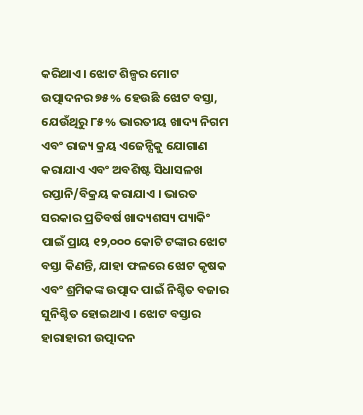କରିଥାଏ। ଝୋଟ ଶିଳ୍ପର ମୋଟ ଉତ୍ପାଦନର ୭୫% ହେଉଛି ଝୋଟ ବସ୍ତା, ଯେଉଁଥିରୁ ୮୫% ଭାରତୀୟ ଖାଦ୍ୟ ନିଗମ ଏବଂ ରାଜ୍ୟ କ୍ରୟ ଏଜେନ୍ସିକୁ ଯୋଗାଣ କରାଯାଏ ଏବଂ ଅବଶିଷ୍ଟ ସିଧାସଳଖ ରପ୍ତାନି/ବିକ୍ରୟ କରାଯାଏ । ଭାରତ ସରକାର ପ୍ରତିବର୍ଷ ଖାଦ୍ୟଶସ୍ୟ ପ୍ୟାକିଂ ପାଇଁ ପ୍ରାୟ ୧୨,୦୦୦ କୋଟି ଟଙ୍କାର ଝୋଟ ବସ୍ତା କିଣନ୍ତି, ଯାହା ଫଳରେ ଝୋଟ କୃଷକ ଏବଂ ଶ୍ରମିକଙ୍କ ଉତ୍ପାଦ ପାଇଁ ନିଶ୍ଚିତ ବଜାର ସୁନିଶ୍ଚିତ ହୋଇଥାଏ । ଝୋଟ ବସ୍ତାର ହାରାହାରୀ ଉତ୍ପାଦନ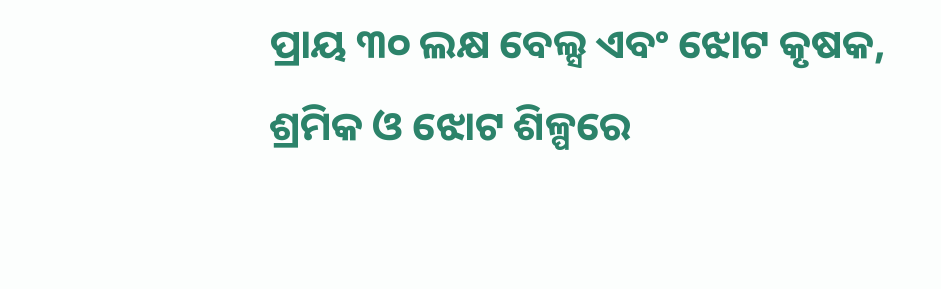ପ୍ରାୟ ୩୦ ଲକ୍ଷ ବେଲ୍ସ ଏବଂ ଝୋଟ କୃଷକ, ଶ୍ରମିକ ଓ ଝୋଟ ଶିଳ୍ପରେ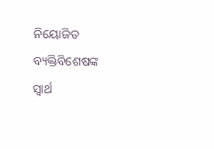ନିୟୋଜିତ ବ୍ୟକ୍ତିବିଶେଷଙ୍କ ସ୍ୱାର୍ଥ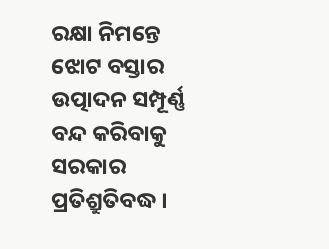ରକ୍ଷା ନିମନ୍ତେ ଝୋଟ ବସ୍ତାର ଉତ୍ପାଦନ ସମ୍ପୂର୍ଣ୍ଣ ବନ୍ଦ କରିବାକୁ ସରକାର ପ୍ରତିଶ୍ରୁତିବଦ୍ଧ ।